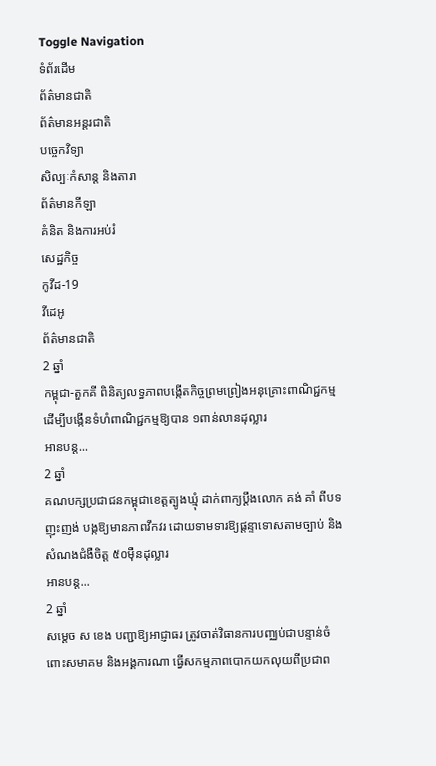Toggle Navigation
ទំព័រដើម
ព័ត៌មានជាតិ
ព័ត៌មានអន្តរជាតិ
បច្ចេកវិទ្យា
សិល្បៈកំសាន្ត និងតារា
ព័ត៌មានកីឡា
គំនិត និងការអប់រំ
សេដ្ឋកិច្ច
កូវីដ-19
វីដេអូ
ព័ត៌មានជាតិ
2 ឆ្នាំ
កម្ពុជា-តួកគី ពិនិត្យលទ្ធភាពបង្កើតកិច្ចព្រមព្រៀងអនុគ្រោះពាណិជ្ជកម្ម ដើម្បីបង្កើនទំហំពាណិជ្ជកម្មឱ្យបាន ១ពាន់លានដុល្លារ
អានបន្ត...
2 ឆ្នាំ
គណបក្សប្រជាជនកម្ពុជាខេត្តត្បូងឃ្មុំ ដាក់ពាក្យប្តឹងលោក គង់ គាំ ពីបទញុះញង់ បង្កឱ្យមានភាពវឹកវរ ដោយទាមទារឱ្យផ្តន្ទាទោសតាមច្បាប់ និងសំណងជំងឺចិត្ត ៥០ម៉ឺនដុល្លារ
អានបន្ត...
2 ឆ្នាំ
សម្ដេច ស ខេង បញ្ជាឱ្យអាជ្ញាធរ ត្រូវចាត់វិធានការបញ្ឈប់ជាបន្ទាន់ចំពោះសមាគម និងអង្គការណា ធ្វើសកម្មភាពបោកយកលុយពីប្រជាព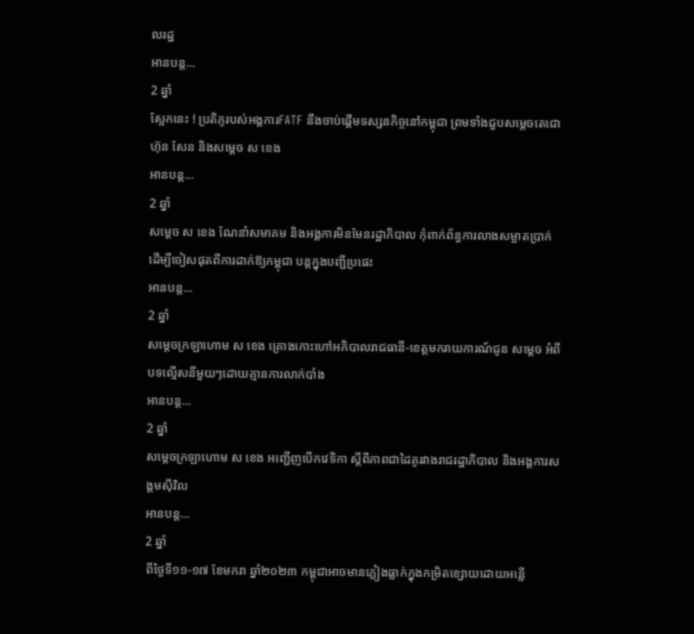លរដ្ឋ
អានបន្ត...
2 ឆ្នាំ
ស្អែកនេះ ! ប្រតិភូរបស់អង្គការFATF នឹងចាប់ផ្ដើមទស្សនកិច្ចនៅកម្ពុជា ព្រមទាំងជួបសម្ដេចតេជោ ហ៊ុន សែន និងសម្ដេច ស ខេង
អានបន្ត...
2 ឆ្នាំ
សម្ដេច ស ខេង ណែនាំសមាគម និងអង្គការមិនមែនរដ្ឋាភិបាល កុំពាក់ព័ន្ធការលាងសម្អាតប្រាក់ ដើម្បីចៀសផុតពីការដាក់ឱ្យកម្ពុជា បន្តក្នុងបញ្ជីប្រផេះ
អានបន្ត...
2 ឆ្នាំ
សម្ដេចក្រឡាហោម ស ខេង គ្រោងកោះហៅអភិបាលរាជធានី-ខេត្តមករាយការណ៍ជូន សម្ដេច អំពីបទល្មើសនីមួយៗដោយគ្មានការលាក់បាំង
អានបន្ត...
2 ឆ្នាំ
សម្ដេចក្រឡាហោម ស ខេង អញ្ជើញបើកវេទិកា ស្ដីពីភាពជាដៃគូរវាងរាជរដ្ឋាភិបាល និងអង្គការសង្គមស៊ីវិល
អានបន្ត...
2 ឆ្នាំ
ពីថ្ងៃទី១១-១៧ ខែមករា ឆ្នាំ២០២៣ កម្ពុជាអាចមានភ្លៀងធ្លាក់ក្នុងកម្រិតខ្សោយដោយអន្លើ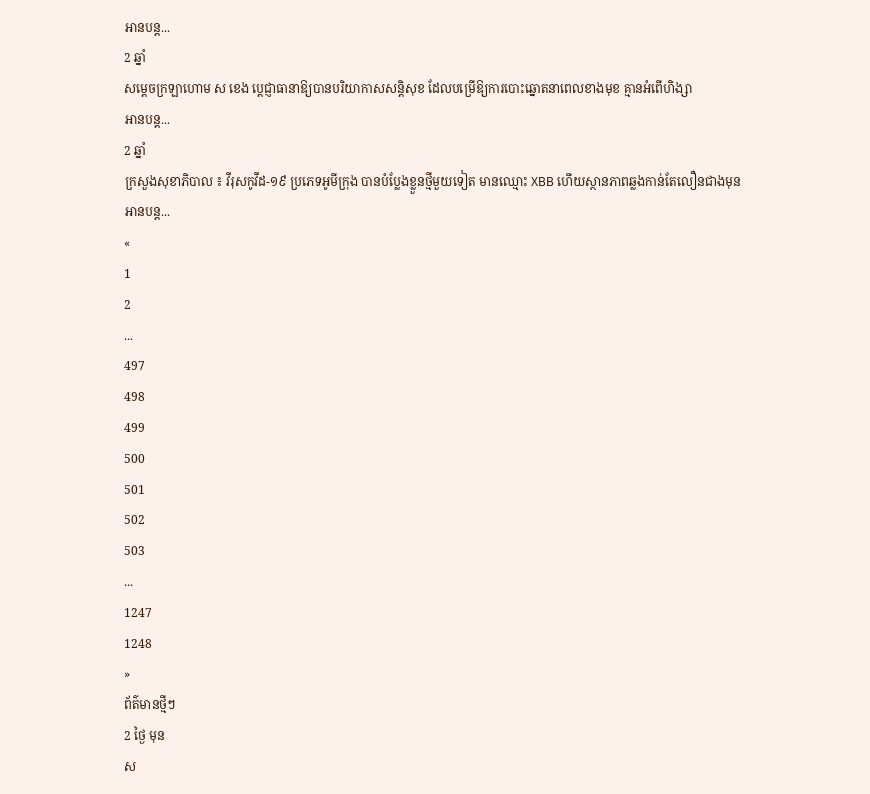អានបន្ត...
2 ឆ្នាំ
សម្ដេចក្រឡាហោម ស ខេង ប្ដេជ្ញាធានាឱ្យបានបរិយាកាសសន្ដិសុខ ដែលបម្រើឱ្យការបោះឆ្នោតនាពេលខាងមុខ គ្មានអំពើហិង្សា
អានបន្ត...
2 ឆ្នាំ
ក្រសួងសុខាភិបាល ៖ វីរុសកូវីដ-១៩ ប្រភេទអូមីក្រុង បានបំប្លែងខ្លួនថ្មីមួយទៀត មានឈ្មោះ XBB ហើយស្ថានភាពឆ្លងកាន់តែលឿនជាងមុន
អានបន្ត...
«
1
2
...
497
498
499
500
501
502
503
...
1247
1248
»
ព័ត៌មានថ្មីៗ
2 ថ្ងៃ មុន
ស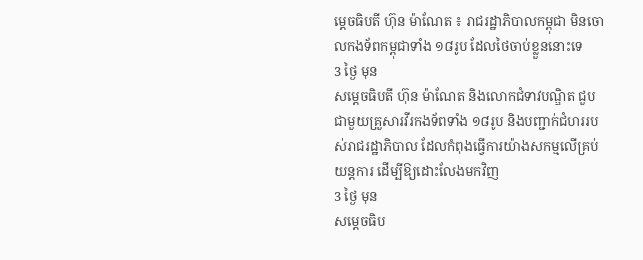ម្ដេចធិបតី ហ៊ុន ម៉ាណែត ៖ រាជរដ្ឋាភិបាលកម្ពុជា មិនចោលកងទ័ពកម្ពុជាទាំង ១៨រូប ដែលថៃចាប់ខ្លួននោះទេ
3 ថ្ងៃ មុន
សម្ដេចធិបតី ហ៊ុន ម៉ាណែត និងលោកជំទាវបណ្ឌិត ជួបជាមួយគ្រួសារវីរកងទ័ពទាំង ១៨រូប និងបញ្ជាក់ជំហររបស់រាជរដ្ឋាភិបាល ដែលកំពុងធ្វើការយ៉ាងសកម្មលើគ្រប់យន្តការ ដើម្បីឱ្យដោះលែងមកវិញ
3 ថ្ងៃ មុន
សម្តេចធិប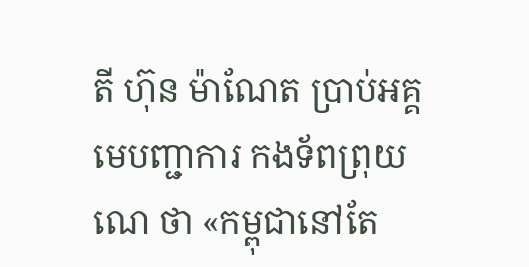តី ហ៊ុន ម៉ាណែត ប្រាប់អគ្គមេបញ្ជាការ កងទ័ពព្រុយណេ ថា «កម្ពុជានៅតែ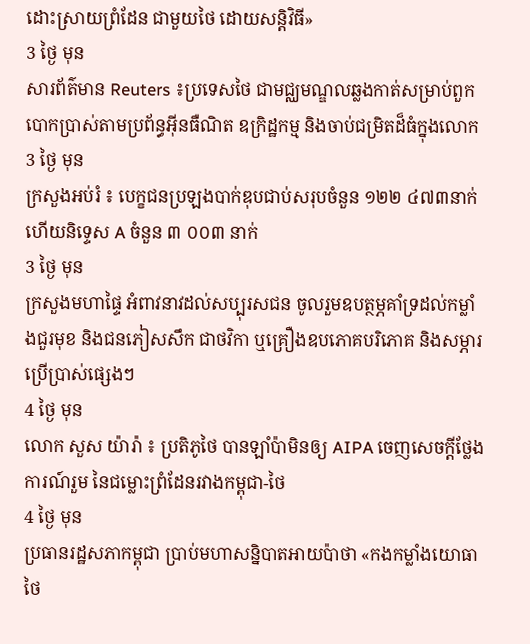ដោះស្រាយព្រំដែន ជាមួយថៃ ដោយសន្តិវិធី»
3 ថ្ងៃ មុន
សារព័ត៌មាន Reuters ៖ប្រទេសថៃ ជាមជ្ឈមណ្ឌលឆ្លងកាត់សម្រាប់ពួកបោកប្រាស់តាមប្រព័ន្ធអ៊ីនធឺណិត ឧក្រិដ្ឋកម្ម និងចាប់ជម្រិតដ៏ធំក្នុងលោក
3 ថ្ងៃ មុន
ក្រសួងអប់រំ ៖ បេក្ខជនប្រឡងបាក់ឌុបជាប់សរុបចំនួន ១២២ ៤៧៣នាក់ ហើយនិទ្ទេស A ចំនួន ៣ ០០៣ នាក់
3 ថ្ងៃ មុន
ក្រសួងមហាផ្ទៃ អំពាវនាវដល់សប្បុរសជន ចូលរួមឧបត្ថម្ភគាំទ្រដល់កម្លាំងជួរមុខ និងជនភៀសសឹក ជាថវិកា ឬគ្រឿងឧបភោគបរិភោគ និងសម្ភារប្រើប្រាស់ផ្សេងៗ
4 ថ្ងៃ មុន
លោក សួស យ៉ារ៉ា ៖ ប្រតិភូថៃ បានឡាំប៉ាមិនឲ្យ AIPA ចេញសេចក្តីថ្លែងការណ៍រួម នៃជម្លោះព្រំដែនរវាងកម្ពុជា-ថៃ
4 ថ្ងៃ មុន
ប្រធានរដ្ឋសភាកម្ពុជា ប្រាប់មហាសន្និបាតអាយប៉ាថា «កងកម្លាំងយោធាថៃ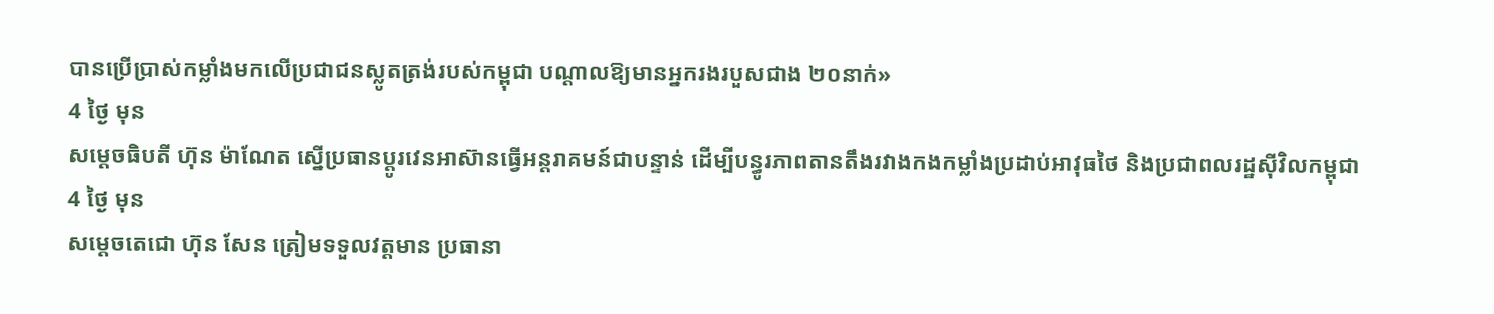បានប្រើប្រាស់កម្លាំងមកលើប្រជាជនស្លូតត្រង់របស់កម្ពុជា បណ្តាលឱ្យមានអ្នករងរបួសជាង ២០នាក់»
4 ថ្ងៃ មុន
សម្ដេចធិបតី ហ៊ុន ម៉ាណែត ស្នើប្រធានប្តូរវេនអាស៊ានធ្វើអន្តរាគមន៍ជាបន្ទាន់ ដើម្បីបន្ធូរភាពតានតឹងរវាងកងកម្លាំងប្រដាប់អាវុធថៃ និងប្រជាពលរដ្ឋស៊ីវិលកម្ពុជា
4 ថ្ងៃ មុន
សម្តេចតេជោ ហ៊ុន សែន ត្រៀមទទួលវត្តមាន ប្រធានា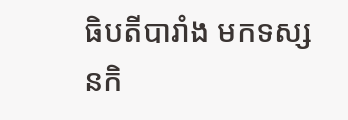ធិបតីបារាំង មកទស្សនកិ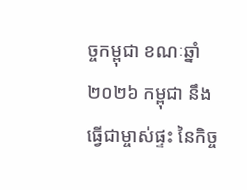ច្ចកម្ពុជា ខណៈឆ្នាំ២០២៦ កម្ពុជា នឹងធ្វើជាម្ចាស់ផ្ទះ នៃកិច្ច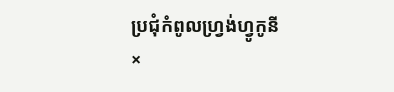ប្រជុំកំពូលហ្រ្វង់ហ្វូកូនី
×